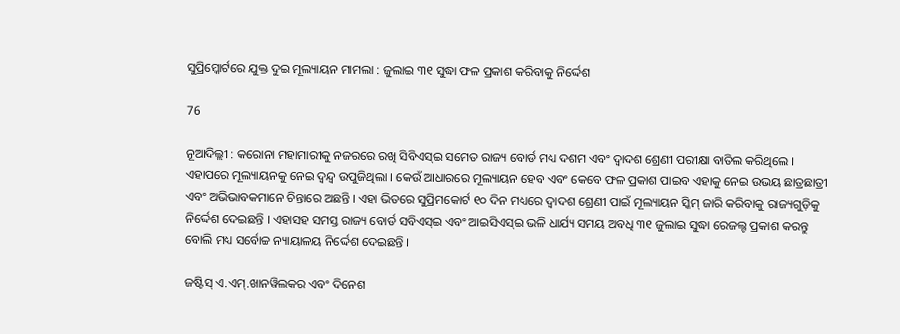ସୁପ୍ରିମ୍କୋର୍ଟରେ ଯୁକ୍ତ ଦୁଇ ମୂଲ୍ୟାୟନ ମାମଲା : ଜୁଲାଇ ୩୧ ସୁଦ୍ଧା ଫଳ ପ୍ରକାଶ କରିବାକୁ ନିର୍ଦ୍ଦେଶ

76

ନୂଆଦିଲ୍ଲୀ : କରୋନା ମହାମାରୀକୁ ନଜରରେ ରଖି ସିବିଏସ୍ଇ ସମେତ ରାଜ୍ୟ ବୋର୍ଡ ମଧ୍ୟ ଦଶମ ଏବଂ ଦ୍ୱାଦଶ ଶ୍ରେଣୀ ପରୀକ୍ଷା ବାତିଲ କରିଥିଲେ । ଏହାପରେ ମୂଲ୍ୟାୟନକୁ ନେଇ ଦ୍ୱନ୍ଦ୍ୱ ଉପୁଜିଥିଲା । କେଉଁ ଆଧାରରେ ମୂଲ୍ୟାୟନ ହେବ ଏବଂ କେବେ ଫଳ ପ୍ରକାଶ ପାଇବ ଏହାକୁ ନେଇ ଉଭୟ ଛାତ୍ରଛାତ୍ରୀ ଏବଂ ଅଭିଭାବକମାନେ ଚିନ୍ତାରେ ଅଛନ୍ତି । ଏହା ଭିତରେ ସୁପ୍ରିମକୋର୍ଟ ୧୦ ଦିନ ମଧ୍ୟରେ ଦ୍ୱାଦଶ ଶ୍ରେଣୀ ପାଇଁ ମୂଲ୍ୟାୟନ ସ୍କିମ୍ ଜାରି କରିବାକୁ ରାଜ୍ୟଗୁଡ଼ିକୁ ନିର୍ଦ୍ଦେଶ ଦେଇଛନ୍ତି । ଏହାସହ ସମସ୍ତ ରାଜ୍ୟ ବୋର୍ଡ ସବିଏସ୍ଇ ଏବଂ ଆଇସିଏସ୍ଇ ଭଳି ଧାର୍ଯ୍ୟ ସମୟ ଅବଧି ୩୧ ଜୁଲାଇ ସୁଦ୍ଧା ରେଜଲ୍ଟ ପ୍ରକାଶ କରନ୍ତୁ ବୋଲି ମଧ୍ୟ ସର୍ବୋଚ୍ଚ ନ୍ୟାୟାଳୟ ନିର୍ଦ୍ଦେଶ ଦେଇଛନ୍ତି ।

ଜଷ୍ଟିସ୍ ଏ.ଏମ୍.ଖାନୱିଲକର ଏବଂ ଦିନେଶ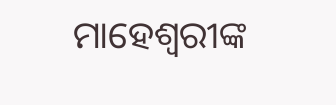ମାହେଶ୍ୱରୀଙ୍କ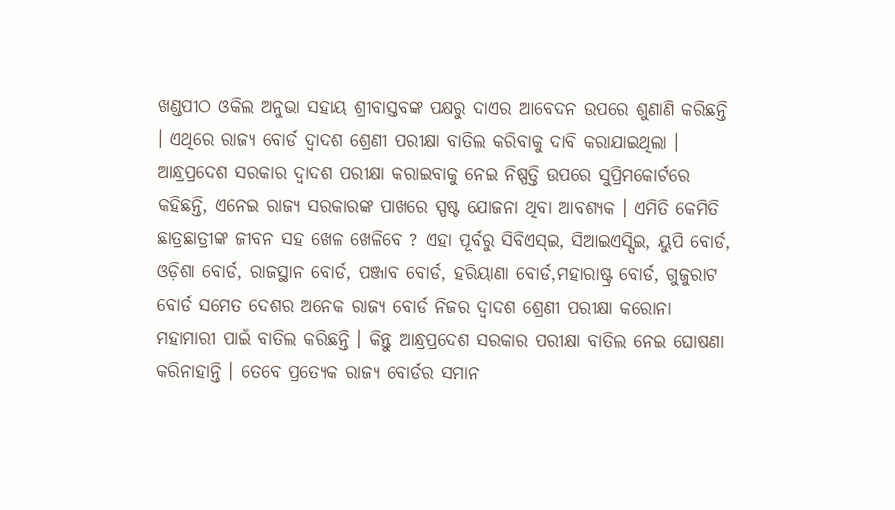ଖଣ୍ଡପୀଠ ଓକିଲ ଅନୁଭା ସହାୟ ଶ୍ରୀବାସ୍ତବଙ୍କ ପକ୍ଷରୁ ଦାଏର ଆବେଦନ ଉପରେ ଶୁଣାଣି କରିଛନ୍ତି । ଏଥିରେ ରାଜ୍ୟ ବୋର୍ଡ ଦ୍ୱାଦଶ ଶ୍ରେଣୀ ପରୀକ୍ଷା ବାତିଲ କରିବାକୁ ଦାବି କରାଯାଇଥିଲା । ଆନ୍ଧ୍ରପ୍ରଦେଶ ସରକାର ଦ୍ୱାଦଶ ପରୀକ୍ଷା କରାଇବାକୁ ନେଇ ନିଷ୍ପତ୍ତି ଉପରେ ସୁପ୍ରିମକୋର୍ଟରେ କହିଛନ୍ତି, ଏନେଇ ରାଜ୍ୟ ସରକାରଙ୍କ ପାଖରେ ସ୍ପଷ୍ଟ ଯୋଜନା ଥିବା ଆବଶ୍ୟକ । ଏମିତି କେମିତି ଛାତ୍ରଛାତ୍ରୀଙ୍କ ଜୀବନ ସହ ଖେଳ ଖେଳିବେ ? ଏହା ପୂର୍ବରୁ ସିବିଏସ୍ଇ, ସିଆଇଏସ୍ସିଇ, ୟୁପି ବୋର୍ଡ, ଓଡ଼ିଶା ବୋର୍ଡ, ରାଜସ୍ଥାନ ବୋର୍ଡ, ପଞ୍ଜାବ ବୋର୍ଡ, ହରିୟାଣା ବୋର୍ଡ,ମହାରାଷ୍ଟ୍ର ବୋର୍ଡ, ଗୁଜୁରାଟ ବୋର୍ଡ ସମେତ ଦେଶର ଅନେକ ରାଜ୍ୟ ବୋର୍ଡ ନିଜର ଦ୍ୱାଦଶ ଶ୍ରେଣୀ ପରୀକ୍ଷା କରୋନା ମହାମାରୀ ପାଇଁ ବାତିଲ କରିଛନ୍ତି । କିନ୍ତୁ ଆନ୍ଧ୍ରପ୍ରଦେଶ ସରକାର ପରୀକ୍ଷା ବାତିଲ ନେଇ ଘୋଷଣା କରିନାହାନ୍ତି । ତେବେ ପ୍ରତ୍ୟେକ ରାଜ୍ୟ ବୋର୍ଡର ସମାନ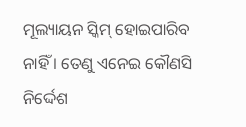ମୂଲ୍ୟାୟନ ସ୍କିମ୍ ହୋଇପାରିବ ନାହିଁ । ତେଣୁ ଏନେଇ କୌଣସି ନିର୍ଦ୍ଦେଶ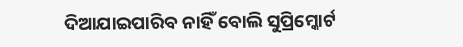ଦିଆଯାଇପାରିବ ନାହିଁ ବୋଲି ସୁପ୍ରିମ୍କୋର୍ଟ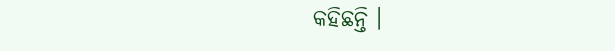କହିଛନ୍ତି ।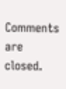Comments are closed.